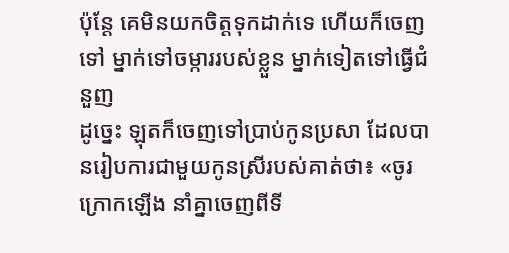ប៉ុន្តែ គេមិនយកចិត្តទុកដាក់ទេ ហើយក៏ចេញទៅ ម្នាក់ទៅចម្ការរបស់ខ្លួន ម្នាក់ទៀតទៅធ្វើជំនួញ
ដូច្នេះ ឡុតក៏ចេញទៅប្រាប់កូនប្រសា ដែលបានរៀបការជាមួយកូនស្រីរបស់គាត់ថា៖ «ចូរក្រោកឡើង នាំគ្នាចេញពីទី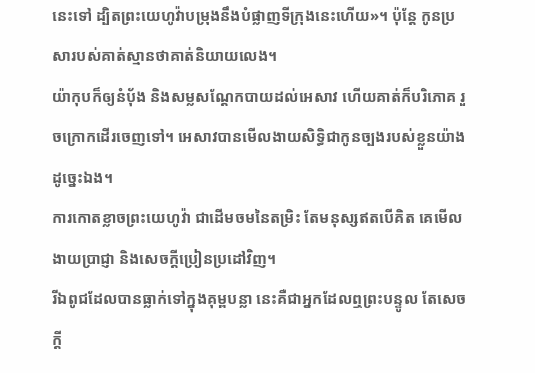នេះទៅ ដ្បិតព្រះយេហូវ៉ាបម្រុងនឹងបំផ្លាញទីក្រុងនេះហើយ»។ ប៉ុន្ដែ កូនប្រសារបស់គាត់ស្មានថាគាត់និយាយលេង។
យ៉ាកុបក៏ឲ្យនំបុ័ង និងសម្លសណ្តែកបាយដល់អេសាវ ហើយគាត់ក៏បរិភោគ រួចក្រោកដើរចេញទៅ។ អេសាវបានមើលងាយសិទ្ធិជាកូនច្បងរបស់ខ្លួនយ៉ាងដូច្នេះឯង។
ការកោតខ្លាចព្រះយេហូវ៉ា ជាដើមចមនៃតម្រិះ តែមនុស្សឥតបើគិត គេមើលងាយប្រាជ្ញា និងសេចក្ដីប្រៀនប្រដៅវិញ។
រីឯពូជដែលបានធ្លាក់ទៅក្នុងគុម្ពបន្លា នេះគឺជាអ្នកដែលឮព្រះបន្ទូល តែសេចក្តី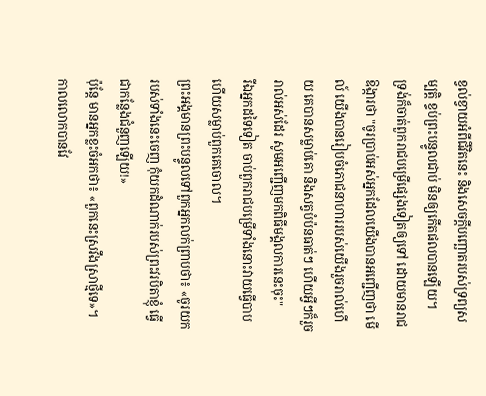ខ្វល់ខ្វាយអំពីជីវិតនេះ និងសេចក្តីបញ្ឆោតរបស់ទ្រព្យសម្បត្តិ ខ្ទប់ព្រះបន្ទូលជាប់ មិនឲ្យកើតផលបានឡើយ។
ទ្រង់ក៏ចាត់ពួករាជបម្រើផ្សេងទៀតឲ្យទៅ ដោយមានរាជឱង្ការថា "ចូរប្រាប់អស់អ្នកដែលយើងបានអញ្ជើញថា មើល៍ យើងបានរៀបចំភោជនាហាររបស់យើងរួចរាល់ហើយ គេបានសម្លាប់គោ និងសត្វបំប៉នធាត់ៗ ហើយអ្វីៗក៏រួចរាល់អស់ដែរ សូមអញ្ជើញមកពិធីមង្គលការនេះចុះ"
រីឯអ្នកដទៃទៀត ចាប់ពួករាជបម្រើទាំងនោះវាយធ្វើបាប ហើយសម្លាប់ពួកគេចោល។
ព្រះអង្គមានព្រះបន្ទូលទៅពួកអ្នកលក់ព្រាបថា៖ «ចូរយករបស់ទាំងនេះចេញ កុំយកដំណាក់របស់ព្រះវរបិតាខ្ញុំ ធ្វើជាកន្លែងជំនួញឡើយ!»
ប៉ុន្តែ មានអ្នកខ្លះចំអកថា៖ «ពួកនេះស្រវឹងស្រាថ្មីទេ»។
កាលលោកបានវែ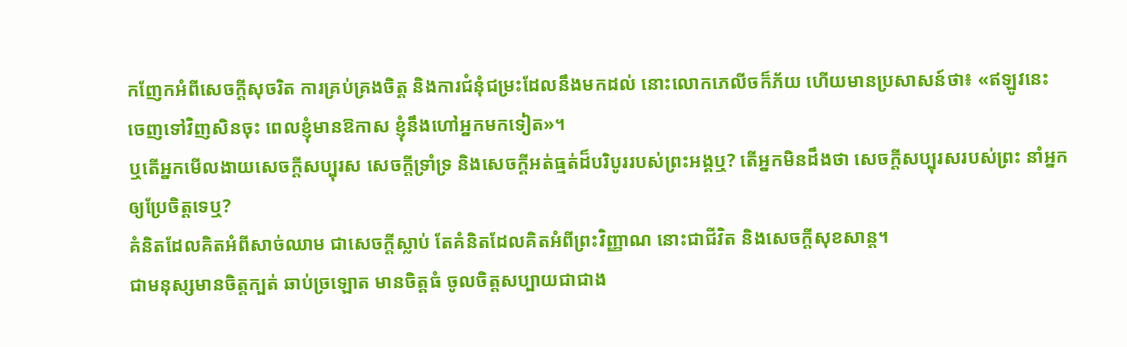កញែកអំពីសេចក្តីសុចរិត ការគ្រប់គ្រងចិត្ត និងការជំនុំជម្រះដែលនឹងមកដល់ នោះលោកភេលីចក៏ភ័យ ហើយមានប្រសាសន៍ថា៖ «ឥឡូវនេះ ចេញទៅវិញសិនចុះ ពេលខ្ញុំមានឱកាស ខ្ញុំនឹងហៅអ្នកមកទៀត»។
ឬតើអ្នកមើលងាយសេចក្តីសប្បុរស សេចក្តីទ្រាំទ្រ និងសេចក្តីអត់ធ្មត់ដ៏បរិបូររបស់ព្រះអង្គឬ? តើអ្នកមិនដឹងថា សេចក្តីសប្បុរសរបស់ព្រះ នាំអ្នកឲ្យប្រែចិត្តទេឬ?
គំនិតដែលគិតអំពីសាច់ឈាម ជាសេចក្តីស្លាប់ តែគំនិតដែលគិតអំពីព្រះវិញ្ញាណ នោះជាជីវិត និងសេចក្តីសុខសាន្ត។
ជាមនុស្សមានចិត្តក្បត់ ឆាប់ច្រឡោត មានចិត្តធំ ចូលចិត្តសប្បាយជាជាង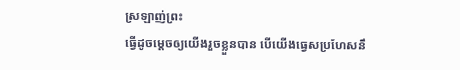ស្រឡាញ់ព្រះ
ធ្វើដូចម្តេចឲ្យយើងរួចខ្លួនបាន បើយើងធ្វេសប្រហែសនឹ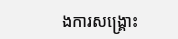ងការសង្គ្រោះ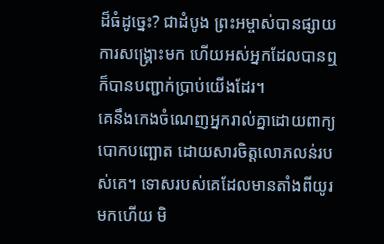ដ៏ធំដូច្នេះ? ជាដំបូង ព្រះអម្ចាស់បានផ្សាយការសង្គ្រោះមក ហើយអស់អ្នកដែលបានឮ ក៏បានបញ្ជាក់ប្រាប់យើងដែរ។
គេនឹងកេងចំណេញអ្នករាល់គ្នាដោយពាក្យបោកបញ្ឆោត ដោយសារចិត្តលោភលន់របស់គេ។ ទោសរបស់គេដែលមានតាំងពីយូរមកហើយ មិ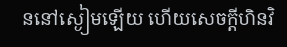ននៅស្ងៀមឡើយ ហើយសេចក្ដីហិនវិ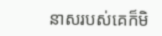នាសរបស់គេក៏មិ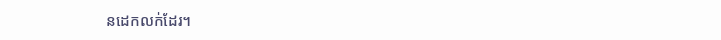នដេកលក់ដែរ។